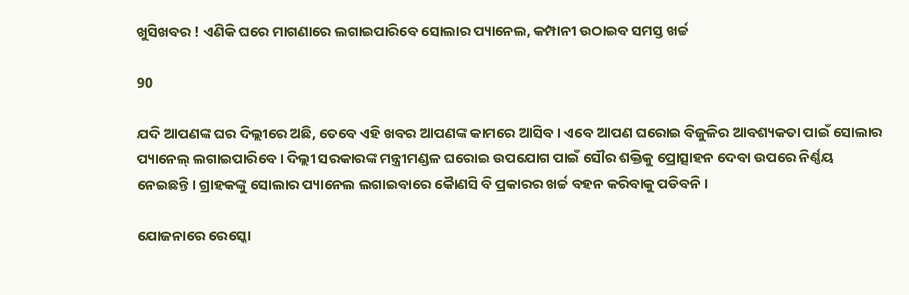ଖୁସିଖବର ! ଏଣିକି ଘରେ ମାଗଣାରେ ଲଗାଇପାରିବେ ସୋଲାର ପ୍ୟାନେଲ, କମ୍ପାନୀ ଉଠାଇବ ସମସ୍ତ ଖର୍ଚ୍ଚ

90

ଯଦି ଆପଣଙ୍କ ଘର ଦିଲ୍ଲୀରେ ଅଛି, ତେବେ ଏହି ଖବର ଆପଣଙ୍କ କାମରେ ଆସିବ । ଏବେ ଆପଣ ଘରୋଇ ବିଜୁଳିର ଆବଶ୍ୟକତା ପାଇଁ ସୋଲାର ପ୍ୟାନେଲ୍ ଲଗାଇପାରିବେ । ଦିଲ୍ଲୀ ସରକାରଙ୍କ ମନ୍ତ୍ରୀମଣ୍ଡଳ ଘରୋଇ ଉପଯୋଗ ପାଇଁ ସୌର ଶକ୍ତିକୁ ପ୍ରୋତ୍ସାହନ ଦେବା ଉପରେ ନିର୍ଣ୍ଣୟ ନେଇଛନ୍ତି । ଗ୍ରାହକଙ୍କୁ ସୋଲାର ପ୍ୟାନେଲ ଲଗାଇବାରେ କୈାଣସି ବି ପ୍ରକାରର ଖର୍ଚ୍ଚ ବହନ କରିବାକୁ ପଡିବନି ।

ଯୋଜନାରେ ରେସ୍କୋ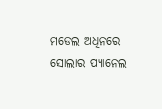ମଡେଲ ଅଧିନରେ ସୋଲାର ପ୍ୟାନେଲ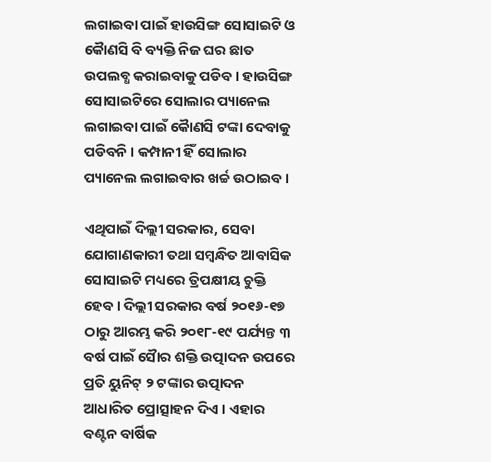ଲଗାଇବା ପାଇଁ ହାଉସିଙ୍ଗ ସୋସାଇଟି ଓ କୈାଣସି ବି ବ୍ୟକ୍ତି ନିଜ ଘର ଛାତ ଉପଲବ୍ଧ କରାଇବାକୁ ପଡିବ । ହାଉସିଙ୍ଗ ସୋସାଇଟିରେ ସୋଲାର ପ୍ୟାନେଲ ଲଗାଇବା ପାଇଁ କୈାଣସି ଟଙ୍କା ଦେବାକୁ ପଡିବନି । କମ୍ପାନୀ ହିଁ ସୋଲାର ପ୍ୟାନେଲ ଲଗାଇବାର ଖର୍ଚ୍ଚ ଉଠାଇବ ।

ଏଥିପାଇଁ ଦିଲ୍ଲୀ ସରକାର, ସେବା ଯୋଗାଣକାରୀ ତଥା ସମ୍ବନ୍ଧିତ ଆବାସିକ ସୋସାଇଟି ମଧ୍ୟରେ ତ୍ରିପକ୍ଷୀୟ ଚୁକ୍ତି ହେବ । ଦିଲ୍ଲୀ ସରକାର ବର୍ଷ ୨୦୧୬-୧୭ ଠାରୁ ଆରମ୍ଭ କରି ୨୦୧୮-୧୯ ପର୍ଯ୍ୟନ୍ତ ୩ ବର୍ଷ ପାଇଁ ସୈାର ଶକ୍ତି ଉତ୍ପାଦନ ଉପରେ ପ୍ରତି ୟୁନିଟ୍ ୨ ଟଙ୍କାର ଉତ୍ପାଦନ ଆଧାରିତ ପ୍ରୋତ୍ସାହନ ଦିଏ । ଏହାର ବଣ୍ଟନ ବାର୍ଷିକ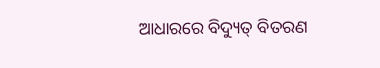ଆଧାରରେ ବିଦ୍ୟୁତ୍ ବିତରଣ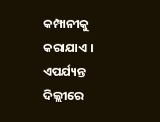କମ୍ପାନୀକୁ କରାଯାଏ । ଏପର୍ଯ୍ୟନ୍ତ ଦିଲ୍ଲୀରେ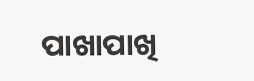ପାଖାପାଖି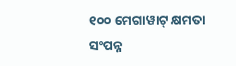୧୦୦ ମେଗାୱାଟ୍ କ୍ଷମତା ସଂପନ୍ନ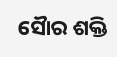ସୈାର ଶକ୍ତି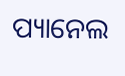ପ୍ୟାନେଲ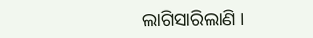ଲାଗିସାରିଲାଣି ।